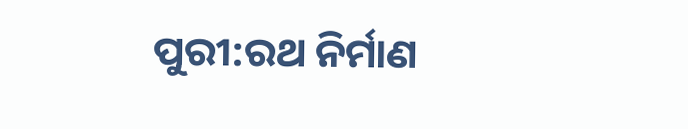ପୁରୀ:ରଥ ନିର୍ମାଣ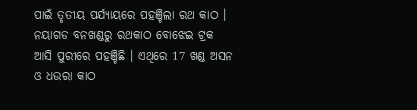ପାଇଁ ତୃତୀୟ ପର୍ଯ୍ୟାୟରେ ପହଞ୍ଚିଲା ରଥ କାଠ । ନୟାଗଡ ବନଖଣ୍ଡରୁ ରଥକାଠ ବୋଝେଇ ଟ୍ରକ ଆସି ପୁରୀରେ ପହଞ୍ଚିଛି । ଏଥିରେ 17 ଖଣ୍ଡ ଅସନ ଓ ଧଉରା କାଠ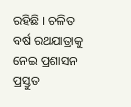ରହିଛି । ଚଳିତ ବର୍ଷ ରଥଯାତ୍ରାକୁ ନେଇ ପ୍ରଶାସନ ପ୍ରସ୍ତୁତ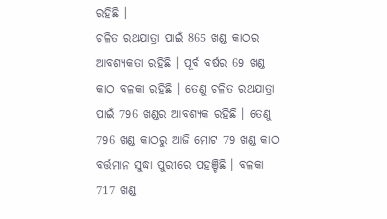ରହିଛି ।
ଚଳିତ ରଥଯାତ୍ରା ପାଇଁ 865 ଖଣ୍ଡ କାଠର ଆବଶ୍ୟକତା ରହିଛି । ପୂର୍ବ ବର୍ଷର 69 ଖଣ୍ଡ କାଠ ବଳକା ରହିଛି । ତେଣୁ ଚଳିତ ରଥଯାତ୍ରା ପାଇଁ 796 ଖଣ୍ଡର ଆବଶ୍ୟକ ରହିଛି । ତେଣୁ 796 ଖଣ୍ଡ କାଠରୁ ଆଜି ମୋଟ 79 ଖଣ୍ଡ କାଠ ବର୍ତ୍ତମାନ ସୁଦ୍ଧା ପୁରୀରେ ପହଞ୍ଚିଛି । ବଳକା 717 ଖଣ୍ଡ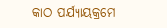କାଠ ପର୍ଯ୍ୟାୟକ୍ରମେ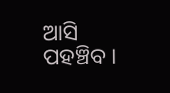ଆସି ପହଞ୍ଚିବ ।